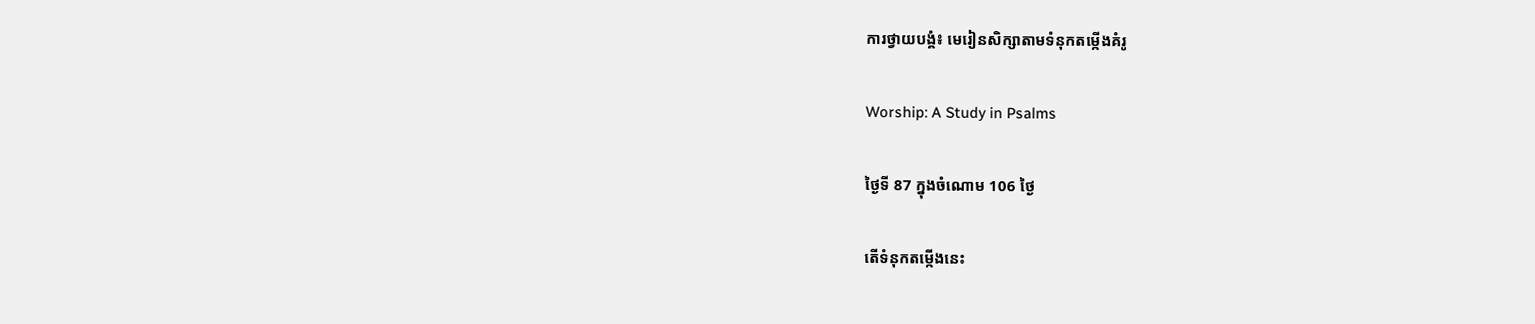ការថ្វាយបង្គំ៖ មេរៀនសិក្សាតាមទំនុកតម្កើងគំរូ

Worship: A Study in Psalms

ថ្ងៃទី 87 ក្នុងចំណោម 106 ថ្ងៃ

តើទំនុកតម្កើងនេះ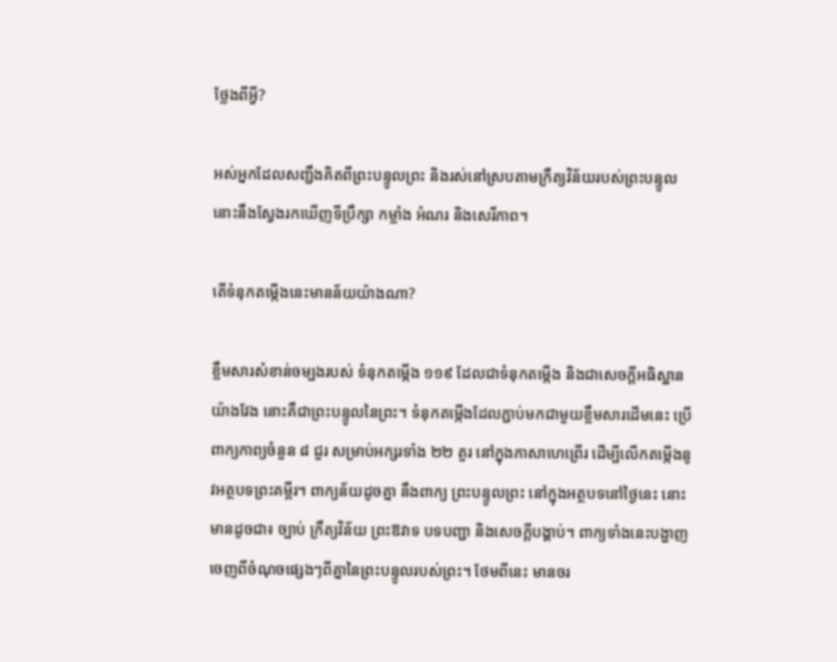ថ្លែងពីអ្វី?

អស់អ្នកដែលសញ្ជឹងគិតពីព្រះបន្ទូលព្រះ និងរស់នៅស្របតាមក្រឹត្យវិន័យរបស់ព្រះបន្ទូល នោះនឹងស្វែងរកឃើញទីប្រឹក្សា កម្លាំង អំណរ និងសេរីភាព។

តើទំនុកតម្កើងនេះមានន័យយ៉ាងណា?

ខ្លឹមសារសំខាន់ចម្បងរបស់ ទំនុកតម្កើង ១១៩ ដែលជាទំនុកតម្កើង និងជាសេចក្ដីអធិស្ឋានយ៉ាងវែង នោះគឺជាព្រះបន្ទូលនៃព្រះ។ ទំនុកតម្កើងដែលភ្ជាប់មកជាមួយខ្លឹមសារដើមនេះ ប្រើពាក្យកាព្យចំនួន ៨ ជួរ សម្រាប់អក្សរទាំង ២២ តួរ នៅក្នុងភាសាហេព្រើរ ដើម្បីលើកតម្កើងនូវអត្ថបទព្រះគម្ពីរ។ ពាក្យន័យដូចគ្នា នឹងពាក្យ ព្រះបន្ទូលព្រះ នៅក្នុងអត្ថបទនៅថ្ងៃនេះ នោះមានដូចជា៖ ច្បាប់ ក្រឹត្យវិន័យ ព្រះឱវាទ បទបញ្ជា និងសេចក្ដីបង្គាប់។ ពាក្យទាំងនេះបង្ហាញចេញពីចំណុចផ្សេងៗពីគ្នានៃព្រះបន្ទូលរបស់ព្រះ។ ថែមពីនេះ មានចរ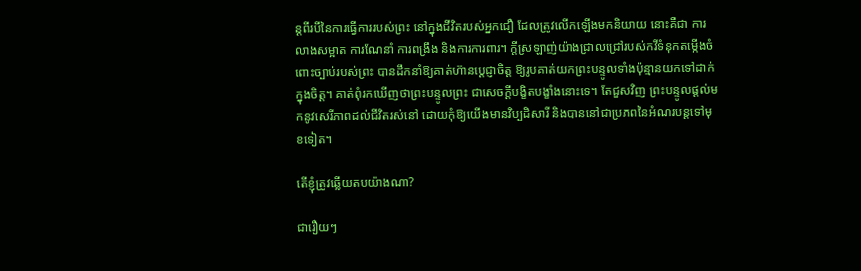ន្តពីរបីនៃការធ្វើការរបស់ព្រះ នៅក្នុងជីវិតរបស់អ្នកជឿ ដែលត្រូវលើកឡើងមកនិយាយ នោះគឺជា ការលាងសម្អាត ការណែនាំ ការពង្រឹង និងការការពារ។ ក្ដីស្រឡាញ់យ៉ាងជ្រាលជ្រៅរបស់កវីទំនុកតម្កើងចំពោះច្បាប់របស់ព្រះ បានដឹកនាំឱ្យគាត់ហ៊ានប្ដេជ្ញាចិត្ត ឱ្យរូបគាត់យកព្រះបន្ទូលទាំងប៉ុន្មានយកទៅដាក់ក្នុងចិត្ត។ គាត់ពុំរកឃើញថាព្រះបន្ទូលព្រះ ជាសេចក្ដីបង្ខិតបង្ខាំងនោះទេ។ តែជួសវិញ ព្រះបន្ទូលផ្ដល់មកនូវសេរីភាពដល់ជីវិតរស់នៅ ដោយកុំឱ្យយើងមានវិប្បដិសារី និងបាននៅជាប្រភពនៃអំណរបន្តទៅមុខទៀត។

តើខ្ញុំត្រូវឆ្លើយតបយ៉ាងណា?

ជារឿយៗ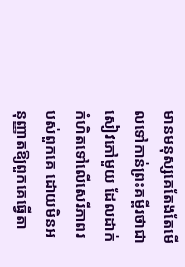មានមនុស្សគេតែងតែមើលទៅកាន់ព្រះគម្ពីរថាជាសៀវភៅមួយ ដែលដាក់កំហិតទៅលើសេរីភាពរបស់ពួកគេ ដោយមិនអនុញ្ញាតឱ្យពួកគេធ្វើតា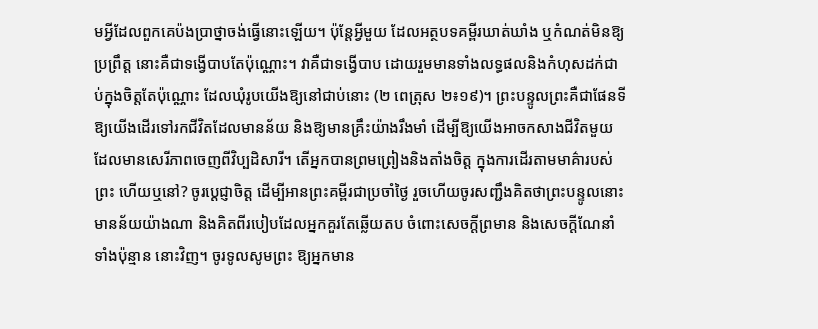មអ្វីដែលពួកគេប៉ងប្រាថ្នាចង់ធ្វើនោះឡើយ។ ប៉ុន្តែអ្វីមួយ ដែលអត្ថបទគម្ពីរឃាត់ឃាំង ឬកំណត់មិនឱ្យប្រព្រឹត្ត នោះគឺជាទង្វើបាបតែប៉ុណ្ណោះ។ វាគឺជាទង្វើបាប ដោយរួមមានទាំងលទ្ធផលនិងកំហុសដក់ជាប់ក្នុងចិត្តតែប៉ុណ្ណោះ ដែលឃុំរូបយើងឱ្យនៅជាប់នោះ (២ ពេត្រុស ២៖១៩)។ ព្រះបន្ទូលព្រះគឺជាផែនទីឱ្យយើងដើរទៅរកជីវិតដែលមានន័យ និងឱ្យមានគ្រឹះយ៉ាងរឹងមាំ ដើម្បីឱ្យយើងអាចកសាងជីវិតមួយ ដែលមានសេរីភាពចេញពីវិប្បដិសារី។ តើអ្នកបានព្រមព្រៀងនិងតាំងចិត្ត ក្នុងការដើរតាមមាគ៌ារបស់ព្រះ ហើយឬនៅ? ចូរប្ដេជ្ញាចិត្ត ដើម្បីអានព្រះគម្ពីរជាប្រចាំថ្ងៃ រួចហើយចូរសញ្ជឹងគិតថាព្រះបន្ទូលនោះ មានន័យយ៉ាងណា និងគិតពីរបៀបដែលអ្នកគួរតែឆ្លើយតប ចំពោះសេចក្ដីព្រមាន និងសេចក្ដីណែនាំទាំងប៉ុន្មាន នោះវិញ។ ចូរទូលសូមព្រះ ឱ្យអ្នកមាន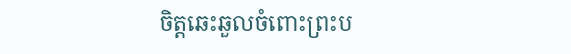ចិត្តឆេះឆួលចំពោះព្រះប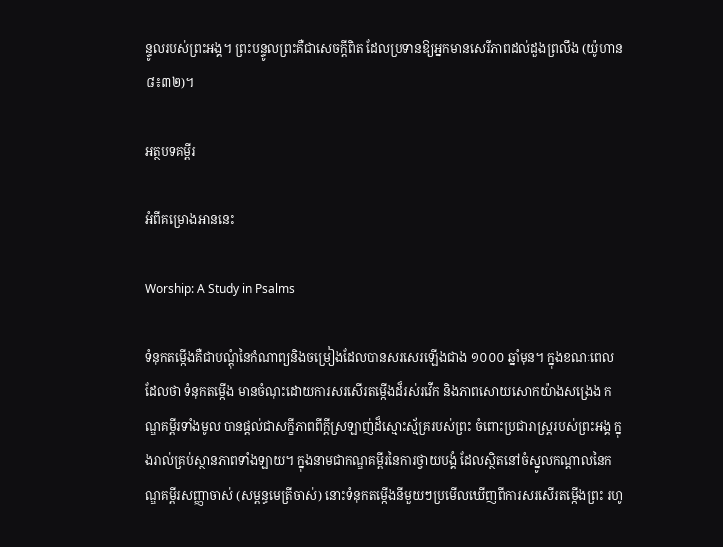ន្ទូលរបស់ព្រះអង្គ។ ព្រះបន្ទូលព្រះគឺជាសេចក្ដីពិត ដែលប្រទានឱ្យអ្នកមានសេរីភាពដល់ដួងព្រលឹង (យ៉ូហាន ៨៖៣២)។

អត្ថបទគម្ពីរ

អំពីគម្រោងអាននេះ

Worship: A Study in Psalms

ទំនុកតម្កើងគឺជាបណ្ដុំនៃកំណាព្យនិងចម្រៀងដែលបានសរសេរឡើងជាង ១០០០ ឆ្នាំមុន។ ក្នុងខណៈពេលដែលថា ទំនុកតម្កើង មានចំណុះដោយការសរសើរតម្កើងដ៏រស់រវើក និងភាពសោយសោកយ៉ាងសង្រេង កណ្ឌគម្ពីរទាំងមូល បានផ្ដល់ជាសក្ខីភាពពីក្ដីស្រឡាញ់ដ៏ស្មោះស្ម័គ្ររបស់ព្រះ ចំពោះប្រជារាស្រ្តរបស់ព្រះអង្គ ក្នុងរាល់គ្រប់ស្ថានភាពទាំងឡាយ។ ក្នុងនាមជាកណ្ឌគម្ពីរនៃការថ្វាយបង្គំ ដែលស្ថិតនៅចំស្នូលកណ្ដាលនៃកណ្ឌគម្ពីរសញ្ញាចាស់ (សម្ពន្ធមេត្រីចាស់) នោះទំនុកតម្កើងនីមួយៗប្រមើលឃើញពីការសរសើរតម្កើងព្រះ រហូ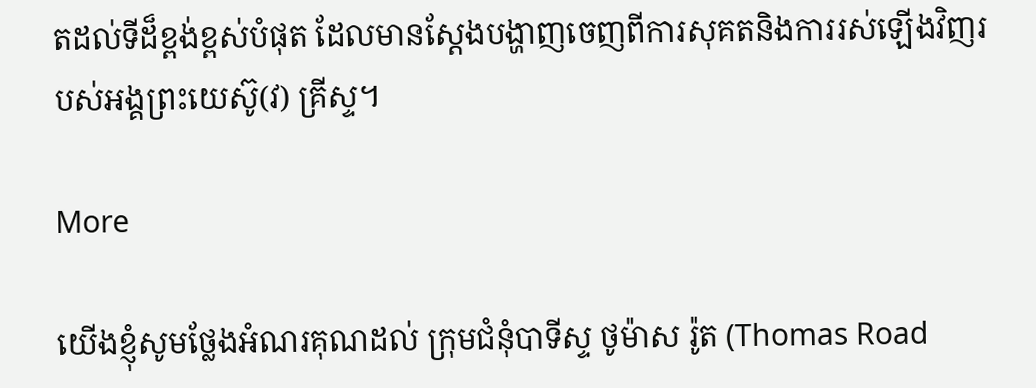តដល់ទីដ៏ខ្ពង់ខ្ពស់បំផុត ដែលមានស្ដែងបង្ហាញចេញពីការសុគតនិងការរស់ឡើងវិញរបស់អង្គព្រះយេស៊ូ(វ) គ្រីស្ទ។

More

យើងខ្ញុំសូមថ្លែងអំណរគុណដល់ ក្រុមជំនុំបាទីស្ទ ថូម៉ាស រ៉ូត (Thomas Road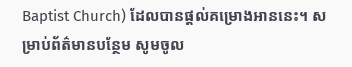Baptist Church) ដែលបានផ្ដល់គម្រោងអាននេះ។ សម្រាប់ព័ត៌មានបន្ថែម សូមចូល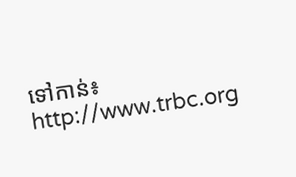ទៅកាន់៖ http://www.trbc.org